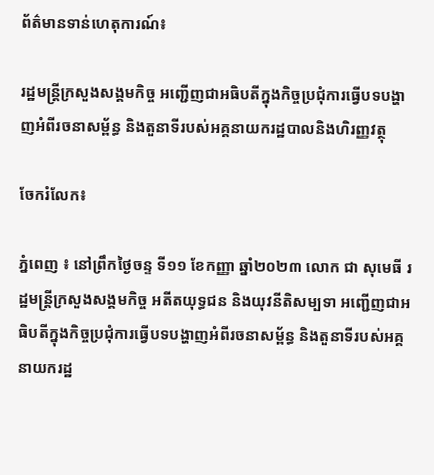ព័ត៌មានទាន់ហេតុការណ៍៖

រដ្ឋមន្ត្រីក្រសួងសង្គមកិច្ច អញ្ជើញជាអធិបតីក្នុងកិច្ចប្រជុំការធ្វើបទបង្ហាញអំពីរចនាសម្ព័ន្ធ និងតួនាទីរបស់អគ្គនាយករដ្ឋបាលនិងហិរញ្ញវត្ថុ

ចែករំលែក៖

ភ្នំពេញ ៖ នៅព្រឹកថ្ងៃចន្ទ ទី១១ ខែកញ្ញា ឆ្នាំ២០២៣ លោក ជា សុមេធី រដ្ឋមន្ត្រីក្រសួងសង្គមកិច្ច អតីតយុទ្ធជន និងយុវនីតិសម្បទា អញ្ជើញជាអធិបតីក្នុងកិច្ចប្រជុំការធ្វើបទបង្ហាញអំពីរចនាសម្ព័ន្ធ និងតួនាទីរបស់អគ្គនាយករដ្ឋ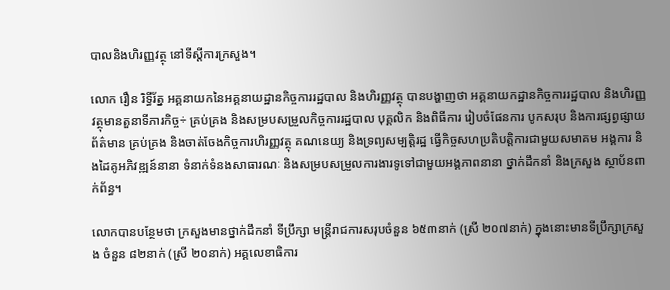បាលនិងហិរញ្ញវត្ថុ នៅទីស្តីការក្រសួង។

លោក រឿន រិទ្ធីរ័ត្ន អគ្គនាយកនៃអគ្គនាយដ្ឋានកិច្ចការរដ្ឋបាល និងហិរញ្ញវត្ថុ បានបង្ហាញថា អគ្គនាយកដ្ឋានកិច្ចការរដ្ឋបាល និងហិរញ្ញវត្ថុមានតួនាទីភារកិច្ច÷ គ្រប់គ្រង និងសម្របសម្រួលកិច្ចការរដ្ឋបាល បុគ្គលិក និងពិធីការ រៀបចំផែនការ បូកសរុប និងការផ្សព្វផ្សាយព័ត៌មាន គ្រប់គ្រង និងចាត់ចែងកិច្ចការហិរញ្ញវត្ថុ គណនេយ្យ និងទ្រព្យសម្បត្តិរដ្ឋ ធ្វើកិច្ចសហប្រតិបត្តិការជាមួយសមាគម អង្គការ និងដៃគូអភិវឌ្ឍន៍នានា ទំនាក់ទំនងសាធារណៈ និងសម្របសម្រួលការងារទូទៅជាមួយអង្គភាពនានា ថ្នាក់ដឹកនាំ និងក្រសួង ស្ថាប័នពាក់ព័ន្ធ។

លោកបានបន្ថែមថា ក្រសួងមានថ្នាក់ដឹកនាំ ទីប្រឹក្សា មន្ត្រីរាជការសរុបចំនួន ៦៥៣នាក់ (ស្រី ២០៧នាក់) ក្នុងនោះមានទីប្រឹក្សាក្រសួង ចំនួន ៨២នាក់ (ស្រី ២០នាក់) អគ្គលេខាធិការ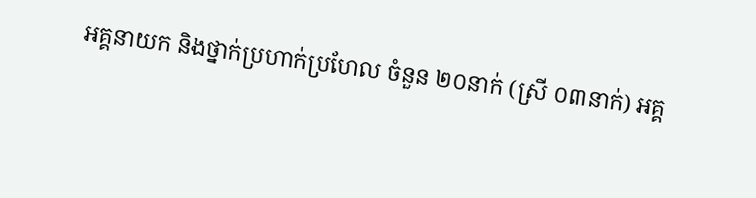អគ្គនាយក និងថ្នាក់ប្រហាក់ប្រហែល ចំនួន ២០នាក់ (ស្រី ០៣នាក់) អគ្គ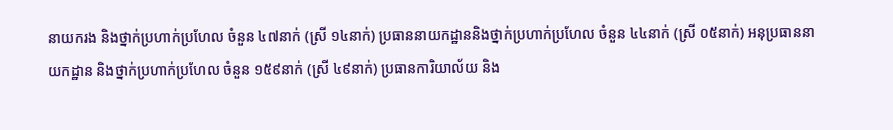នាយករង និងថ្នាក់ប្រហាក់ប្រហែល ចំនួន ៤៧នាក់ (ស្រី ១៤នាក់) ប្រធាននាយកដ្ឋាននិងថ្នាក់ប្រហាក់ប្រហែល ចំនួន ៤៤នាក់ (ស្រី ០៥នាក់) អនុប្រធាននាយកដ្ឋាន និងថ្នាក់ប្រហាក់ប្រហែល ចំនួន ១៥៩នាក់ (ស្រី ៤៩នាក់) ប្រធានការិយាល័យ និង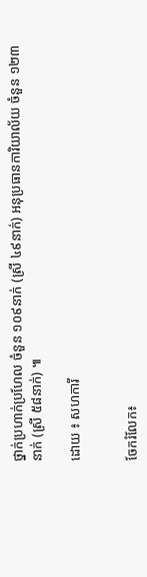ថ្នាក់ប្រហាក់ប្រហែល ចំនួន ១០៩នាក់ (ស្រី ៤៩នាក់) អនុប្រធានការិយាល័យ ចំនួន ១២៣នាក់ (ស្រី ៥៨នាក់) ៕

ដោយ ៖ សហការី


ចែករំលែក៖